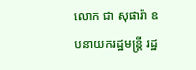លោក ជា សុផារ៉ា ឧបនាយករដ្ឋមន្ត្រី រដ្ឋ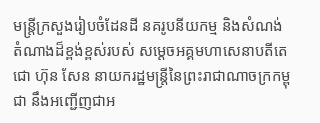មន្ត្រីក្រសួងរៀបចំដែនដី នគរូបនីយកម្ម និងសំណង់ តំណាងដ៏ខ្ពង់ខ្ពស់របស់ សម្តេចអគ្គមហាសេនាបតីតេជោ ហ៊ុន សែន នាយករដ្ឋមន្ត្រីនៃព្រះរាជាណាចក្រកម្ពុជា នឹងអញ្ជើញជាអ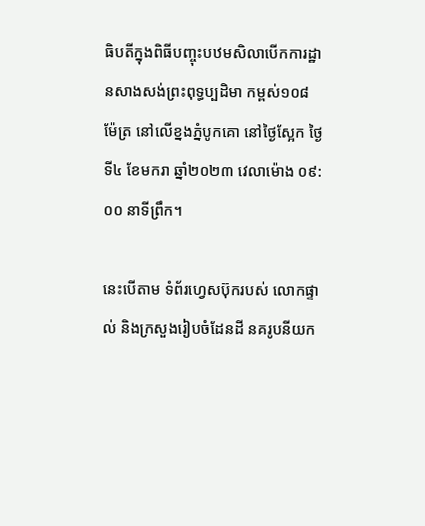ធិបតីក្នុងពិធីបញ្ចុះបឋមសិលាបើកការដ្ឋានសាងសង់ព្រះពុទ្ធប្បដិមា កម្ពស់១០៨ ម៉ែត្រ នៅលើខ្នងភ្នំបូកគោ នៅថ្ងៃស្អែក ថ្ងៃទី៤ ខែមករា ឆ្នាំ២០២៣ វេលាម៉ោង ០៩:០០ នាទីព្រឹក។

នេះបើតាម ទំព័រហ្វេសប៊ុករបស់ លោកផ្ទាល់ និងក្រសួងរៀបចំដែនដី នគរូបនីយក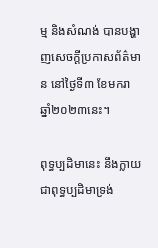ម្ម និងសំណង់ បានបង្ហាញសេចក្ដីប្រកាសព័ត៌មាន នៅថ្ងៃទី៣ ខែមករា ឆ្នាំ២០២៣នេះ។

ពុទ្ធប្បដិមានេះ នឹងក្លាយជាពុទ្ធប្បដិមាទ្រង់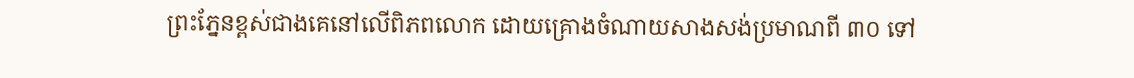ព្រះភ្នែនខ្ពស់ជាងគេនៅលើពិភពលោក ដោយគ្រោងចំណាយសាងសង់ប្រមាណពី ៣០ ទៅ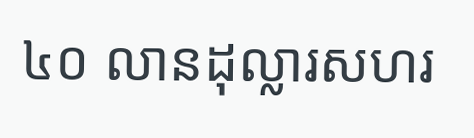៤០ លានដុល្លារសហរ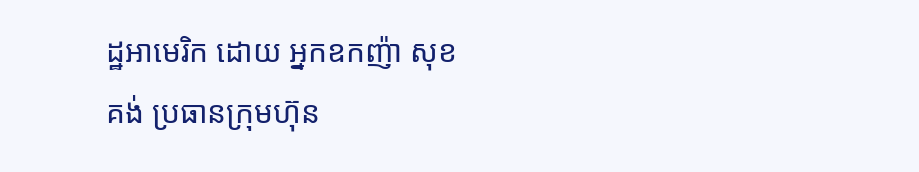ដ្ឋអាមេរិក ដោយ អ្នកឧកញ៉ា សុខ គង់ ប្រធានក្រុមហ៊ុន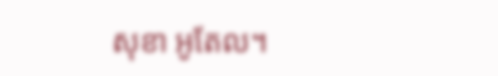សុខា អូតែល។